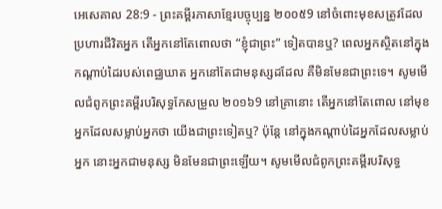អេសេគាល 28:9 - ព្រះគម្ពីរភាសាខ្មែរបច្ចុប្បន្ន ២០០៥9 នៅចំពោះមុខសត្រូវដែលប្រហារជីវិតអ្នក តើអ្នកនៅតែពោលថា “ខ្ញុំជាព្រះ” ទៀតបានឬ? ពេលអ្នកស្ថិតនៅក្នុងកណ្ដាប់ដៃរបស់ពេជ្ឈឃាត អ្នកនៅតែជាមនុស្សដដែល គឺមិនមែនជាព្រះទេ។ សូមមើលជំពូកព្រះគម្ពីរបរិសុទ្ធកែសម្រួល ២០១៦9 នៅគ្រានោះ តើអ្នកនៅតែពោល នៅមុខអ្នកដែលសម្លាប់អ្នកថា យើងជាព្រះទៀតឬ? ប៉ុន្តែ នៅក្នុងកណ្ដាប់ដៃអ្នកដែលសម្លាប់អ្នក នោះអ្នកជាមនុស្ស មិនមែនជាព្រះឡើយ។ សូមមើលជំពូកព្រះគម្ពីរបរិសុទ្ធ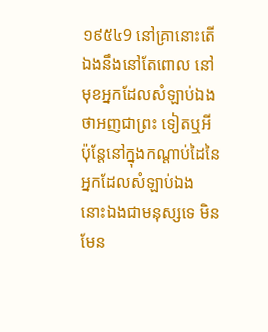១៩៥៤9 នៅគ្រានោះតើឯងនឹងនៅតែពោល នៅមុខអ្នកដែលសំឡាប់ឯង ថាអញជាព្រះ ទៀតឬអី ប៉ុន្តែនៅក្នុងកណ្តាប់ដៃនៃអ្នកដែលសំឡាប់ឯង នោះឯងជាមនុស្សទេ មិនមែន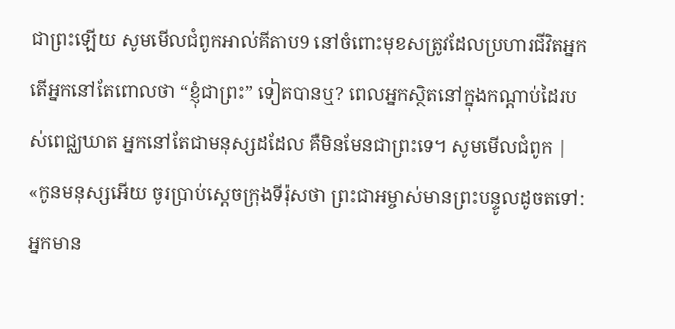ជាព្រះឡើយ សូមមើលជំពូកអាល់គីតាប9 នៅចំពោះមុខសត្រូវដែលប្រហារជីវិតអ្នក តើអ្នកនៅតែពោលថា “ខ្ញុំជាព្រះ” ទៀតបានឬ? ពេលអ្នកស្ថិតនៅក្នុងកណ្ដាប់ដៃរបស់ពេជ្ឈឃាត អ្នកនៅតែជាមនុស្សដដែល គឺមិនមែនជាព្រះទេ។ សូមមើលជំពូក |
«កូនមនុស្សអើយ ចូរប្រាប់ស្ដេចក្រុងទីរ៉ុសថា ព្រះជាអម្ចាស់មានព្រះបន្ទូលដូចតទៅ: អ្នកមាន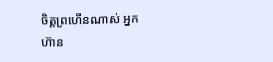ចិត្តព្រហើនណាស់ អ្នកហ៊ាន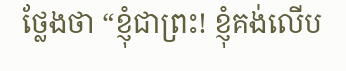ថ្លែងថា “ខ្ញុំជាព្រះ! ខ្ញុំគង់លើប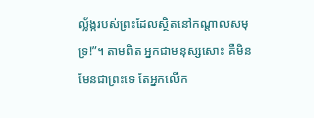ល្ល័ង្ករបស់ព្រះដែលស្ថិតនៅកណ្ដាលសមុទ្រ!”។ តាមពិត អ្នកជាមនុស្សសោះ គឺមិនមែនជាព្រះទេ តែអ្នកលើក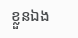ខ្លួនឯង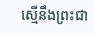ស្មើនឹងព្រះជា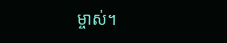ម្ចាស់។